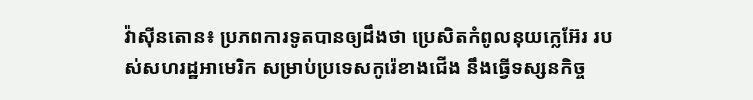វ៉ាស៊ីនតោន៖ ប្រភពការទូតបានឲ្យដឹងថា ប្រេសិតកំពូលនុយក្លេអ៊ែរ របស់សហរដ្ឋអាមេរិក សម្រាប់ប្រទេសកូរ៉េខាងជើង នឹងធ្វើទស្សនកិច្ច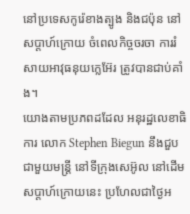នៅប្រទេសកូរ៉េខាងត្បូង និងជប៉ុន នៅសប្តាហ៍ក្រោយ ចំពេលកិច្ចចរចា ការរំសាយអាវុធនុយក្លេអ៊ែរ ត្រូវបានជាប់គាំង។
យោងតាមប្រភពដដែល អនុរដ្ឋលេខាធិការ លោក Stephen Biegun នឹងជួបជាមួយមន្រ្តី នៅទីក្រុងសេអ៊ូល នៅដើមសប្តាហ៍ក្រោយនេះ ប្រហែលជាថ្ងៃអ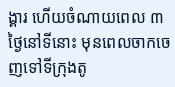ង្គារ ហើយចំណាយពេល ៣ថ្ងៃនៅទីនោះ មុនពេលចាកចេញទៅទីក្រុងតូ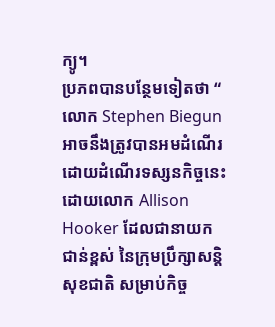ក្យូ។
ប្រភពបានបន្ថែមទៀតថា “ លោក Stephen Biegun អាចនឹងត្រូវបានអមដំណើរ ដោយដំណើរទស្សនកិច្ចនេះ ដោយលោក Allison Hooker ដែលជានាយកជាន់ខ្ពស់ នៃក្រុមប្រឹក្សាសន្តិសុខជាតិ សម្រាប់កិច្ច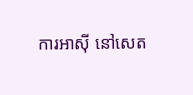ការអាស៊ី នៅសេត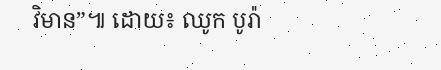វិមាន”៕ ដោយ៖ ឈូក បូរ៉ា